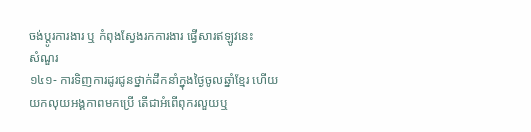ចង់ប្តូរការងារ ឬ កំពុងស្វែងរកការងារ ផ្វើសារឥឡូវនេះ
សំណួរ
១៤១- ការទិញការដូរជូនថ្នាក់ដឹកនាំក្នុងថ្ងៃចូលឆ្នាំខ្មែរ ហើយយកលុយអង្គកាពមកប្រើ តើជាអំពើពុករលួយឬ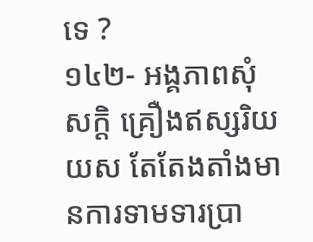ទេ ?
១៤២- អង្គភាពសុំសក្តិ គ្រឿងឥស្សរិយយស តែតែងតាំងមានការទាមទារប្រា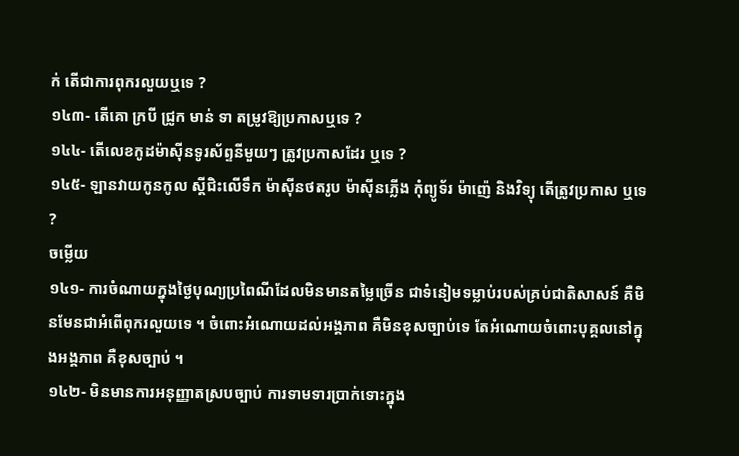ក់ តើជាការពុករលួយឬទេ ?
១៤៣- តើគោ ក្របី ជ្រូក មាន់ ទា តម្រូវឱ្យប្រកាសឬទេ ?
១៤៤- តើលេខកូដម៉ាស៊ីនទូរស័ព្ទនីមួយៗ ត្រូវប្រកាសដែរ ឬទេ ?
១៤៥- ឡានវាយកូនកូល ស្ដីជិះលើទឹក ម៉ាស៊ីនថតរូប ម៉ាស៊ីនភ្លើង កុំព្យូទ័រ ម៉ាញ៉េ និងវិទ្យុ តើត្រូវប្រកាស ឬទេ ?
ចម្លើយ
១៤១- ការចំណាយក្នុងថ្ងៃបុណ្យប្រពៃណីដែលមិនមានតម្លៃច្រើន ជាទំនៀមទម្លាប់របស់គ្រប់ជាតិសាសន៍ គឺមិនមែនជាអំពើពុករលួយទេ ។ ចំពោះអំណោយដល់អង្គភាព គឺមិនខុសច្បាប់ទេ តែអំណោយចំពោះបុគ្គលនៅក្នុងអង្គភាព គឺខុសច្បាប់ ។
១៤២- មិនមានការអនុញ្ញាតស្របច្បាប់ ការទាមទារប្រាក់ទោះក្នុង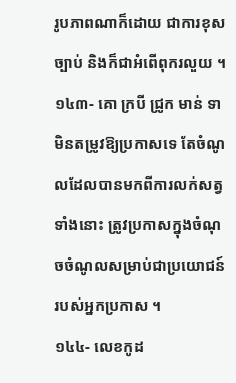រូបភាពណាក៏ដោយ ជាការខុសច្បាប់ និងក៏ជាអំពើពុករលួយ ។
១៤៣- គោ ក្របី ជ្រូក មាន់ ទា មិនតម្រូវឱ្យប្រកាសទេ តែចំណូលដែលបានមកពីការលក់សត្វទាំងនោះ ត្រូវប្រកាសក្នុងចំណុចចំណូលសម្រាប់ជាប្រយោជន៍របស់អ្នកប្រកាស ។
១៤៤- លេខកូដ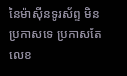នៃម៉ាស៊ីនទូរស័ព្ទ មិនប្រកាសទេ ប្រកាសតែលេខ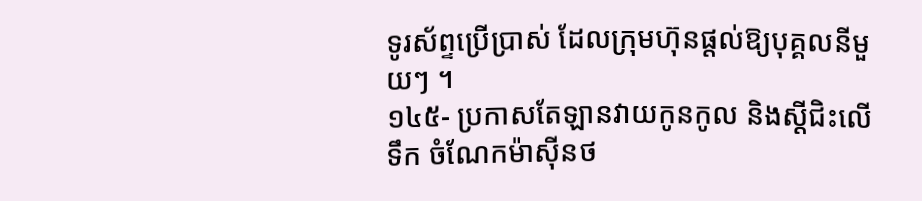ទូរស័ព្ទប្រើប្រាស់ ដែលក្រុមហ៊ុនផ្តល់ឱ្យបុគ្គលនីមួយៗ ។
១៤៥- ប្រកាសតែឡានវាយកូនកូល និងស្ដីជិះលើទឹក ចំណែកម៉ាស៊ីនថ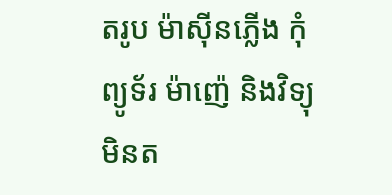តរូប ម៉ាស៊ីនភ្លើង កុំព្យូទ័រ ម៉ាញ៉េ និងវិទ្យុ មិនត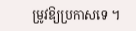ម្រូវឱ្យប្រកាសទេ ។